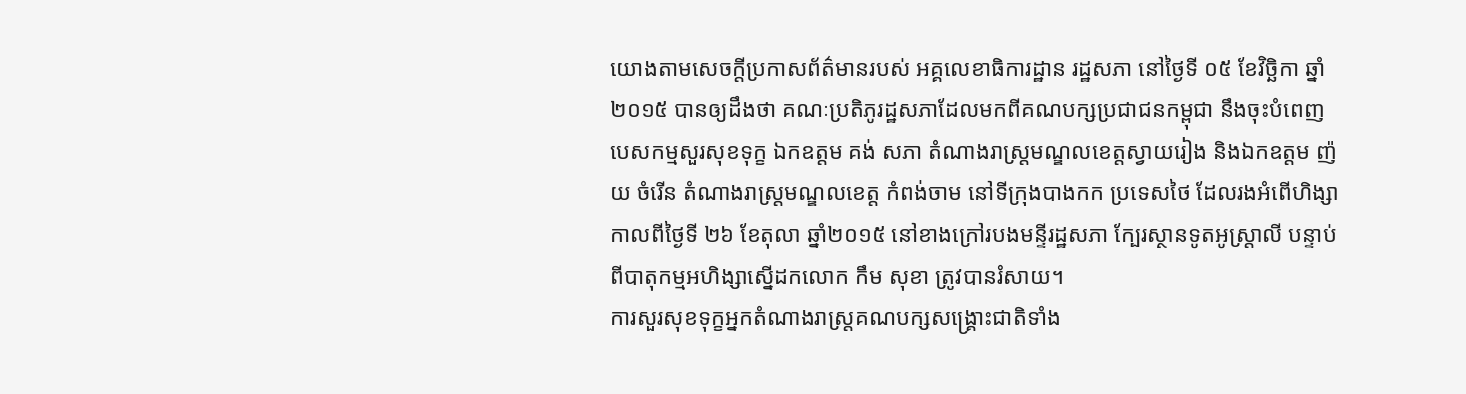យោងតាមសេចក្តីប្រកាសព័ត៌មានរបស់ អគ្គលេខាធិការដ្ឋាន រដ្ឋសភា នៅថ្ងៃទី ០៥ ខែវិច្ឆិកា ឆ្នាំ២០១៥ បានឲ្យដឹងថា គណៈប្រតិភូរដ្ឋសភាដែលមកពីគណបក្សប្រជាជនកម្ពុជា នឹងចុះបំពេញ បេសកម្មសួរសុខទុក្ខ ឯកឧត្តម គង់ សភា តំណាងរាស្ត្រមណ្ឌលខេត្តស្វាយរៀង និងឯកឧត្តម ញ៉យ ចំរើន តំណាងរាស្ត្រមណ្ឌលខេត្ត កំពង់ចាម នៅទីក្រុងបាងកក ប្រទេសថៃ ដែលរងអំពើហិង្សាកាលពីថ្ងៃទី ២៦ ខែតុលា ឆ្នាំ២០១៥ នៅខាងក្រៅរបងមន្ទីរដ្ឋសភា ក្បែរស្ថានទូតអូស្ត្រាលី បន្ទាប់ពីបាតុកម្មអហិង្សាស្នើដកលោក កឹម សុខា ត្រូវបានរំសាយ។
ការសួរសុខទុក្ខអ្នកតំណាងរាស្ត្រគណបក្សសង្គ្រោះជាតិទាំង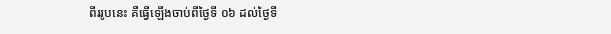ពីររូបនេះ គឺធ្វើឡើងចាប់ពីថ្ងៃទី ០៦ ដល់ថ្ងៃទី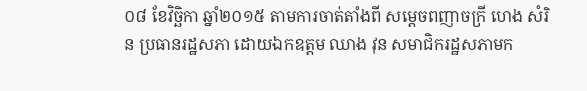០៨ ខែវិច្ឆិកា ឆ្នាំ២០១៥ តាមការចាត់តាំងពី សម្តេចពញាចក្រី ហេង សំរិន ប្រធានរដ្ឋសភា ដោយឯកឧត្តម ឈាង វុន សមាជិករដ្ឋសភាមក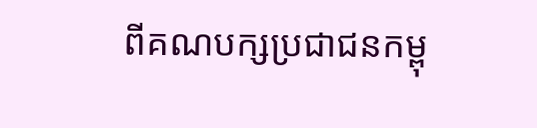ពីគណបក្សប្រជាជនកម្ពុ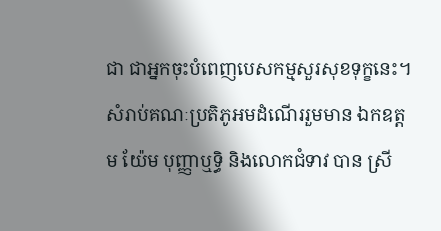ជា ជាអ្នកចុះបំពេញបេសកម្មសួរសុខទុក្ខនេះ។ សំរាប់គណៈប្រតិភូអមដំណើររួមមាន ឯកឧត្តម យ៉ែម បុញ្ញាឬទ្ធិ និងលោកជំទាវ បាន ស្រី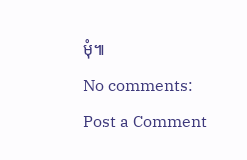មុំ៕
No comments:
Post a Comment